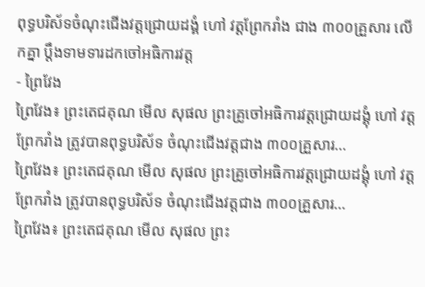ពុទ្ធបរិស័ទចំណុះជើងវត្តជ្រោយដង្គំ ហៅ វត្តព្រែករាំង ជាង ៣០០គ្រួសារ លើកគ្នា ប្ដឹងទាមទារដកចៅអធិការវត្ត
- ព្រៃវែង
ព្រៃវែង៖ ព្រះតេជគុណ មើល សុផល ព្រះគ្រូចៅអធិការវត្តជ្រោយដង្គុំ ហៅ វត្តព្រែករាំង ត្រូវបានពុទ្ធបរិស័ទ ចំណុះជើងវត្តជាង ៣០០គ្រួសារ…
ព្រៃវែង៖ ព្រះតេជគុណ មើល សុផល ព្រះគ្រូចៅអធិការវត្តជ្រោយដង្គុំ ហៅ វត្តព្រែករាំង ត្រូវបានពុទ្ធបរិស័ទ ចំណុះជើងវត្តជាង ៣០០គ្រួសារ…
ព្រៃវែង៖ ព្រះតេជគុណ មើល សុផល ព្រះ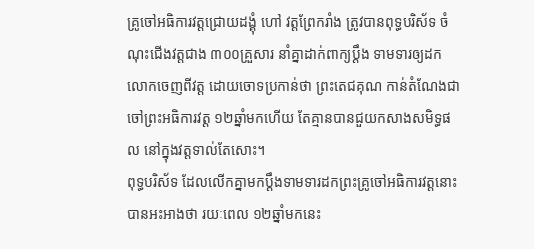គ្រូចៅអធិការវត្តជ្រោយដង្គុំ ហៅ វត្តព្រែករាំង ត្រូវបានពុទ្ធបរិស័ទ ចំណុះជើងវត្តជាង ៣០០គ្រួសារ នាំគ្នាដាក់ពាក្យប្ដឹង ទាមទារឲ្យដកលោកចេញពីវត្ត ដោយចោទប្រកាន់ថា ព្រះតេជគុណ កាន់តំណែងជាចៅព្រះអធិការវត្ត ១២ឆ្នាំមកហើយ តែគ្មានបានជួយកសាងសមិទ្ធផល នៅក្នុងវត្តទាល់តែសោះ។
ពុទ្ធបរិស័ទ ដែលលើកគ្នាមកប្ដឹងទាមទារដកព្រះគ្រូចៅអធិការវត្តនោះ បានអះអាងថា រយៈពេល ១២ឆ្នាំមកនេះ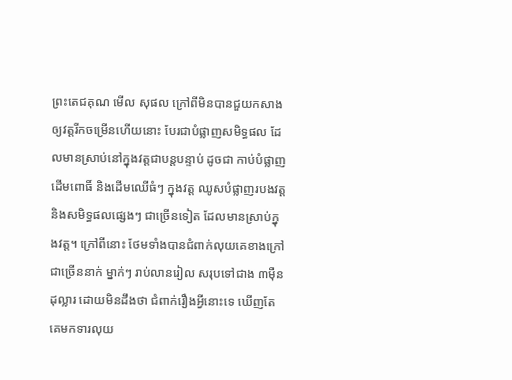ព្រះតេជគុណ មើល សុផល ក្រៅពីមិនបានជួយកសាងឲ្យវត្តរីកចម្រើនហើយនោះ បែរជាបំផ្លាញសមិទ្ធផល ដែលមានស្រាប់នៅក្នុងវត្តជាបន្តបន្ទាប់ ដូចជា កាប់បំផ្លាញដើមពោធិ៍ និងដើមឈើធំៗ ក្នុងវត្ត ឈូសបំផ្លាញរបងវត្ត និងសមិទ្ធផលផ្សេងៗ ជាច្រើនទៀត ដែលមានស្រាប់ក្នុងវត្ត។ ក្រៅពីនោះ ថែមទាំងបានជំពាក់លុយគេខាងក្រៅ ជាច្រើននាក់ ម្នាក់ៗ រាប់លានរៀល សរុបទៅជាង ៣ម៉ឺនដុល្លារ ដោយមិនដឹងថា ជំពាក់រឿងអ្វីនោះទេ ឃើញតែគេមកទារលុយ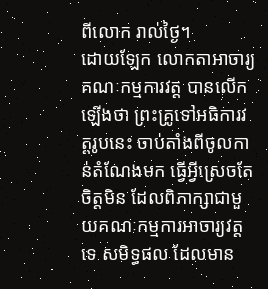ពីលោក រាល់ថ្ងៃ។
ដោយឡែក លោកតាអាចារ្យគណៈកម្មការវត្ត បានលើកឡើងថា ព្រះគ្រូទៅអធិការវត្តរូបនេះ ចាប់តាំងពីចូលកាន់តំណែងមក ធ្វើអ្វីស្រេចតែចិត្តមិន ដែលពិភាក្សាជាមួយគណៈកម្មការអាចារ្យវត្តទេ សមិទ្ធផល ដែលមាន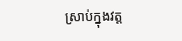ស្រាប់ក្នុងវត្ត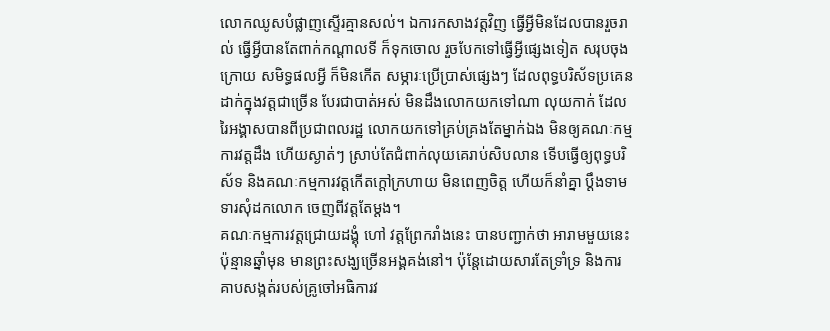លោកឈូសបំផ្លាញស្ទើរគ្មានសល់។ ឯការកសាងវត្តវិញ ធ្វើអ្វីមិនដែលបានរួចរាល់ ធ្វើអ្វីបានតែពាក់កណ្ដាលទី ក៏ទុកចោល រួចបែកទៅធ្វើអ្វីផ្សេងទៀត សរុបចុងក្រោយ សមិទ្ធផលអ្វី ក៏មិនកើត សម្ភារៈប្រើប្រាស់ផ្សេងៗ ដែលពុទ្ធបរិស័ទប្រគេន ដាក់ក្នុងវត្តជាច្រើន បែរជាបាត់អស់ មិនដឹងលោកយកទៅណា លុយកាក់ ដែលរៃអង្គាសបានពីប្រជាពលរដ្ឋ លោកយកទៅគ្រប់គ្រងតែម្នាក់ឯង មិនឲ្យគណៈកម្មការវត្តដឹង ហើយស្ងាត់ៗ ស្រាប់តែជំពាក់លុយគេរាប់សិបលាន ទើបធ្វើឲ្យពុទ្ធបរិស័ទ និងគណៈកម្មការវត្តកើតក្តៅក្រហាយ មិនពេញចិត្ត ហើយក៏នាំគ្នា ប្ដឹងទាមទារសុំដកលោក ចេញពីវត្តតែម្ដង។
គណៈកម្មការវត្តជ្រោយដង្គុំ ហៅ វត្តព្រែករាំងនេះ បានបញ្ជាក់ថា អារាមមួយនេះ ប៉ុន្មានឆ្នាំមុន មានព្រះសង្ឃច្រើនអង្គគង់នៅ។ ប៉ុន្តែដោយសារតែទ្រាំទ្រ និងការគាបសង្កត់របស់គ្រូចៅអធិការវ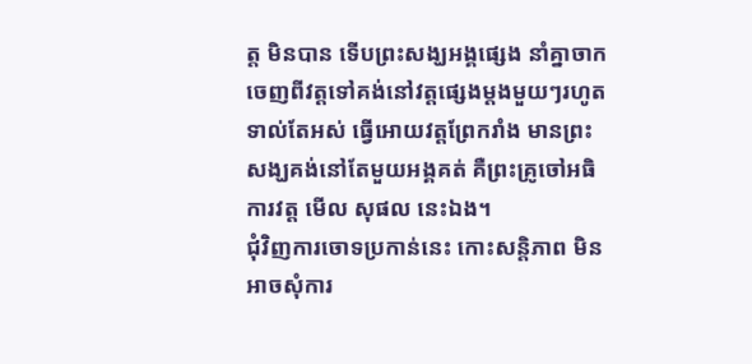ត្ត មិនបាន ទើបព្រះសង្ឃអង្គផ្សេង នាំគ្នាចាកចេញពីវត្តទៅគង់នៅវត្តផ្សេងម្ដងមួយៗរហូតទាល់តែអស់ ធ្វើអោយវត្តព្រែករាំង មានព្រះសង្ឃគង់នៅតែមួយអង្គគត់ គឺព្រះគ្រូចៅអធិការវត្ត មើល សុផល នេះឯង។
ជុំវិញការចោទប្រកាន់នេះ កោះសន្តិភាព មិនអាចសុំការ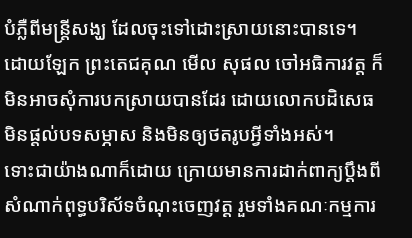បំភ្លឺពីមន្ត្រីសង្ឃ ដែលចុះទៅដោះស្រាយនោះបានទេ។ ដោយឡែក ព្រះតេជគុណ មើល សុផល ចៅអធិការវត្ត ក៏មិនអាចសុំការបកស្រាយបានដែរ ដោយលោកបដិសេធ មិនផ្ដល់បទសម្ភាស និងមិនឲ្យថតរូបអ្វីទាំងអស់។
ទោះជាយ៉ាងណាក៏ដោយ ក្រោយមានការដាក់ពាក្យប្ដឹងពីសំណាក់ពុទ្ធបរិស័ទចំណុះចេញវត្ត រួមទាំងគណៈកម្មការ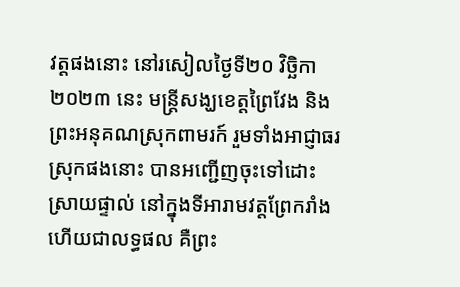វត្តផងនោះ នៅរសៀលថ្ងៃទី២០ វិច្ឆិកា ២០២៣ នេះ មន្ត្រីសង្ឃខេត្តព្រៃវែង និងព្រះអនុគណស្រុកពាមរក៍ រួមទាំងអាជ្ញាធរស្រុកផងនោះ បានអញ្ជើញចុះទៅដោះស្រាយផ្ទាល់ នៅក្នុងទីអារាមវត្តព្រែករាំង ហើយជាលទ្ធផល គឺព្រះ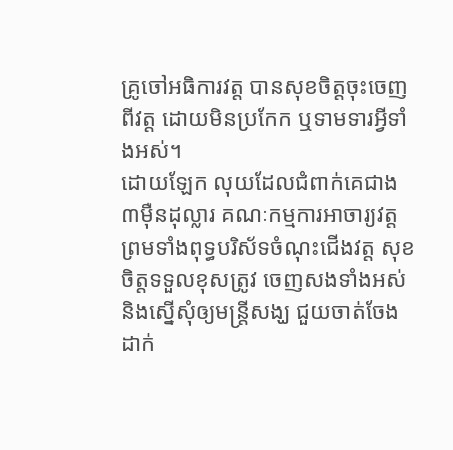គ្រូចៅអធិការវត្ត បានសុខចិត្តចុះចេញពីវត្ត ដោយមិនប្រកែក ឬទាមទារអ្វីទាំងអស់។
ដោយឡែក លុយដែលជំពាក់គេជាង ៣ម៉ឺនដុល្លារ គណៈកម្មការអាចារ្យវត្ត ព្រមទាំងពុទ្ធបរិស័ទចំណុះជើងវត្ត សុខចិត្តទទួលខុសត្រូវ ចេញសងទាំងអស់ និងស្នើសុំឲ្យមន្ត្រីសង្ឃ ជួយចាត់ចែងដាក់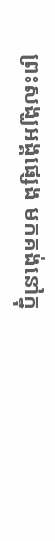ព្រះសង្ឃអង្គផ្សេង មកគង់នៅក្នុ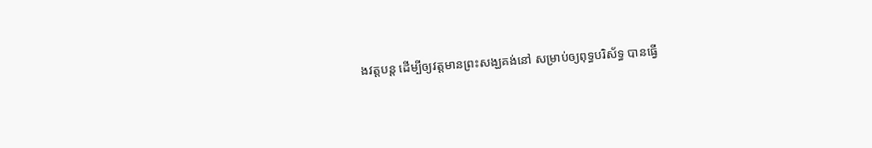ងវត្តបន្ត ដើម្បីឲ្យវត្តមានព្រះសង្ឃគង់នៅ សម្រាប់ឲ្យពុទ្ធបរិស័ទ្ធ បានធ្វើ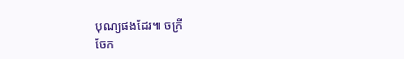បុណ្យផងដែរ៕ ចក្រី
ចែក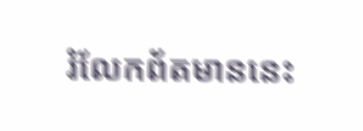រំលែកព័តមាននេះ